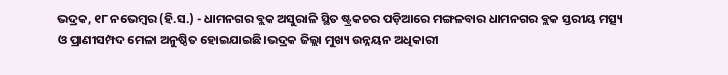ଭଦ୍ରକ, ୧୮ ନଭେମ୍ବର (ହି.ସ.) - ଧାମନଗର ବ୍ଲକ ଅସୁରାଳି ସ୍ଥିତ ଷ୍ଟ୍ରକଚର ପଡ଼ିଆରେ ମଙ୍ଗଳବାର ଧାମନଗର ବ୍ଲକ ସ୍ତରୀୟ ମତ୍ସ୍ୟ ଓ ପ୍ରାଣୀସମ୍ପଦ ମେଳା ଅନୁଷ୍ଠିତ ହୋଇଯାଇଛି।ଭଦ୍ରକ ଜିଲ୍ଲା ମୁଖ୍ୟ ଉନ୍ନୟନ ଅଧିକାରୀ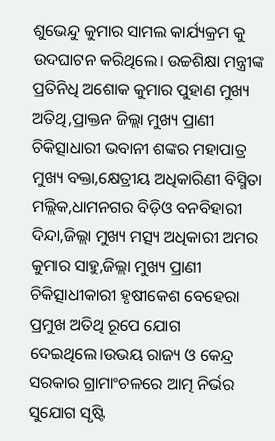ଶୁଭେନ୍ଦୁ କୁମାର ସାମଲ କାର୍ଯ୍ୟକ୍ରମ କୁ ଉଦଘାଟନ କରିଥିଲେ। ଉଚ୍ଚଶିକ୍ଷା ମନ୍ତ୍ରୀଙ୍କ ପ୍ରତିନିଧି ଅଶୋକ କୁମାର ପୁହାଣ ମୁଖ୍ୟ ଅତିଥି,ପ୍ରାକ୍ତନ ଜିଲ୍ଲା ମୁଖ୍ୟ ପ୍ରାଣୀ ଚିକିତ୍ସାଧାରୀ ଭବାନୀ ଶଙ୍କର ମହାପାତ୍ର ମୁଖ୍ୟ ବକ୍ତା,କ୍ଷେତ୍ରୀୟ ଅଧିକାରିଣୀ ବିସ୍ମିତା ମଲ୍ଲିକ,ଧାମନଗର ବିଡ଼ିଓ ବନବିହାରୀ ଦିନ୍ଦା,ଜିଲ୍ଲା ମୁଖ୍ୟ ମତ୍ସ୍ୟ ଅଧିକାରୀ ଅମର କୁମାର ସାହୁ,ଜିଲ୍ଲା ମୁଖ୍ୟ ପ୍ରାଣୀ ଚିକିତ୍ସାଧୀକାରୀ ହୃଷୀକେଶ ବେହେରା ପ୍ରମୁଖ ଅତିଥି ରୂପେ ଯୋଗ ଦେଇଥିଲେ।ଉଭୟ ରାଜ୍ୟ ଓ କେନ୍ଦ୍ର ସରକାର ଗ୍ରାମାଂଚଳରେ ଆତ୍ମ ନିର୍ଭର ସୁଯୋଗ ସୃଷ୍ଟି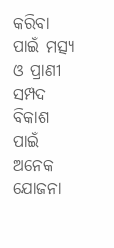କରିବା ପାଇଁ ମତ୍ସ୍ୟ ଓ ପ୍ରାଣୀ ସମ୍ପଦ ବିକାଶ ପାଇଁ ଅନେକ ଯୋଜନା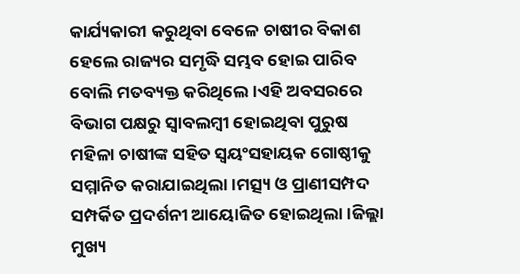କାର୍ଯ୍ୟକାରୀ କରୁଥିବା ବେଳେ ଚାଷୀର ବିକାଶ ହେଲେ ରାଜ୍ୟର ସମୃଦ୍ଧି ସମ୍ଭବ ହୋଇ ପାରିବ ବୋଲି ମତବ୍ୟକ୍ତ କରିଥିଲେ।ଏହି ଅବସରରେ ବିଭାଗ ପକ୍ଷରୁ ସ୍ୱାବଲମ୍ବୀ ହୋଇଥିବା ପୁରୁଷ ମହିଳା ଚାଷୀଙ୍କ ସହିତ ସ୍ୱୟଂସହାୟକ ଗୋଷ୍ଠୀକୁ ସମ୍ମାନିତ କରାଯାଇଥିଲା।ମତ୍ସ୍ୟ ଓ ପ୍ରାଣୀସମ୍ପଦ ସମ୍ପର୍କିତ ପ୍ରଦର୍ଶନୀ ଆୟୋଜିତ ହୋଇଥିଲା।ଜିଲ୍ଲା ମୁଖ୍ୟ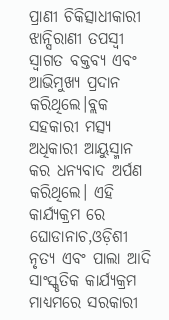ପ୍ରାଣୀ ଚିକିତ୍ସାଧୀକାରୀ ଝାନ୍ସିରାଣୀ ତପସ୍ୱୀ ସ୍ୱାଗତ ବକ୍ତବ୍ୟ ଏବଂ ଆଭିମୁଖ୍ୟ ପ୍ରଦାନ କରିଥିଲେ।ବ୍ଲକ ସହକାରୀ ମତ୍ସ୍ୟ ଅଧିକାରୀ ଆୟୁସ୍ମାନ କର ଧନ୍ୟବାଦ ଅର୍ପଣ କରିଥିଲେ। ଏହି କାର୍ଯ୍ୟକ୍ରମ ରେ ଘୋଡାନାଚ,ଓଡ଼ିଶୀ ନୃତ୍ୟ ଏବଂ ପାଲା ଆଦି ସାଂସ୍କୃତିକ କାର୍ଯ୍ୟକ୍ରମ ମାଧ୍ୟମରେ ସରକାରୀ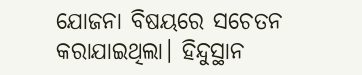ଯୋଜନା ବିଷୟରେ ସଚେତନ କରାଯାଇଥିଲା। ହିନ୍ଦୁସ୍ଥାନ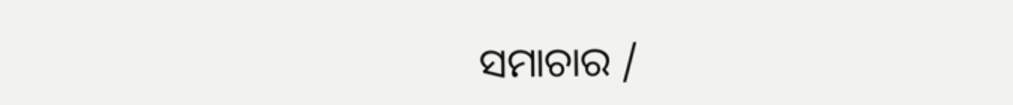ସମାଚାର /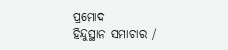ପ୍ରମୋଦ
ହିନ୍ଦୁସ୍ଥାନ ସମାଚାର /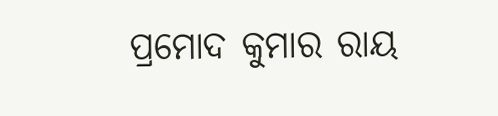ପ୍ରମୋଦ କୁମାର ରାୟ